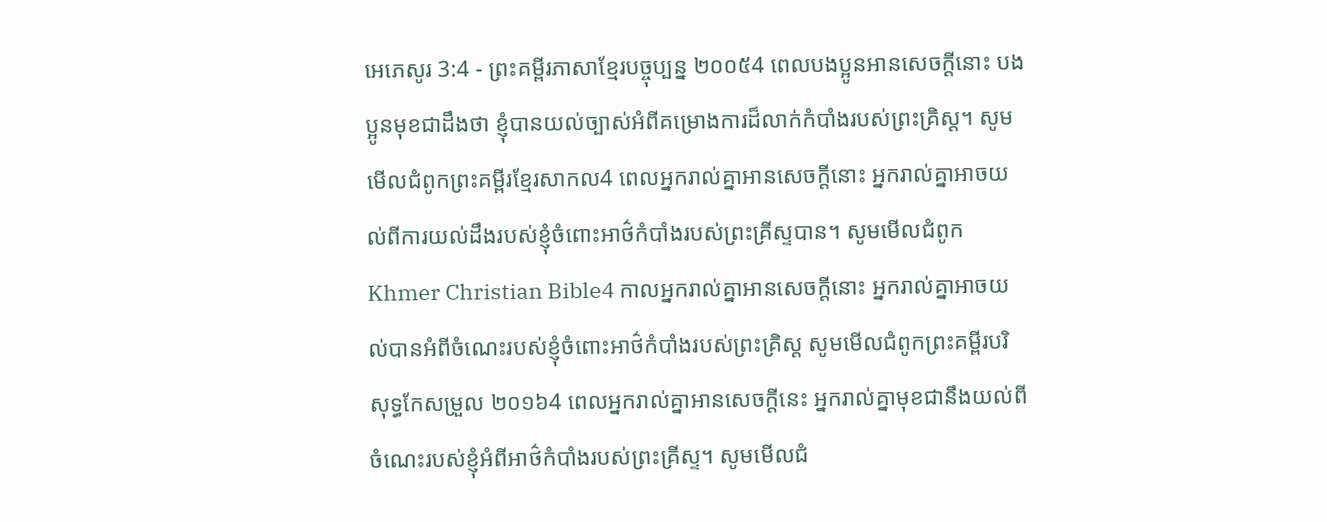អេភេសូរ 3:4 - ព្រះគម្ពីរភាសាខ្មែរបច្ចុប្បន្ន ២០០៥4 ពេលបងប្អូនអានសេចក្ដីនោះ បងប្អូនមុខជាដឹងថា ខ្ញុំបានយល់ច្បាស់អំពីគម្រោងការដ៏លាក់កំបាំងរបស់ព្រះគ្រិស្ត។ សូមមើលជំពូកព្រះគម្ពីរខ្មែរសាកល4 ពេលអ្នករាល់គ្នាអានសេចក្ដីនោះ អ្នករាល់គ្នាអាចយល់ពីការយល់ដឹងរបស់ខ្ញុំចំពោះអាថ៌កំបាំងរបស់ព្រះគ្រីស្ទបាន។ សូមមើលជំពូកKhmer Christian Bible4 កាលអ្នករាល់គ្នាអានសេចក្ដីនោះ អ្នករាល់គ្នាអាចយល់បានអំពីចំណេះរបស់ខ្ញុំចំពោះអាថ៌កំបាំងរបស់ព្រះគ្រិស្ដ សូមមើលជំពូកព្រះគម្ពីរបរិសុទ្ធកែសម្រួល ២០១៦4 ពេលអ្នករាល់គ្នាអានសេចក្ដីនេះ អ្នករាល់គ្នាមុខជានឹងយល់ពីចំណេះរបស់ខ្ញុំអំពីអាថ៌កំបាំងរបស់ព្រះគ្រីស្ទ។ សូមមើលជំ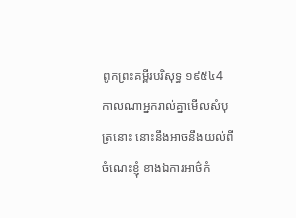ពូកព្រះគម្ពីរបរិសុទ្ធ ១៩៥៤4 កាលណាអ្នករាល់គ្នាមើលសំបុត្រនោះ នោះនឹងអាចនឹងយល់ពីចំណេះខ្ញុំ ខាងឯការអាថ៌កំ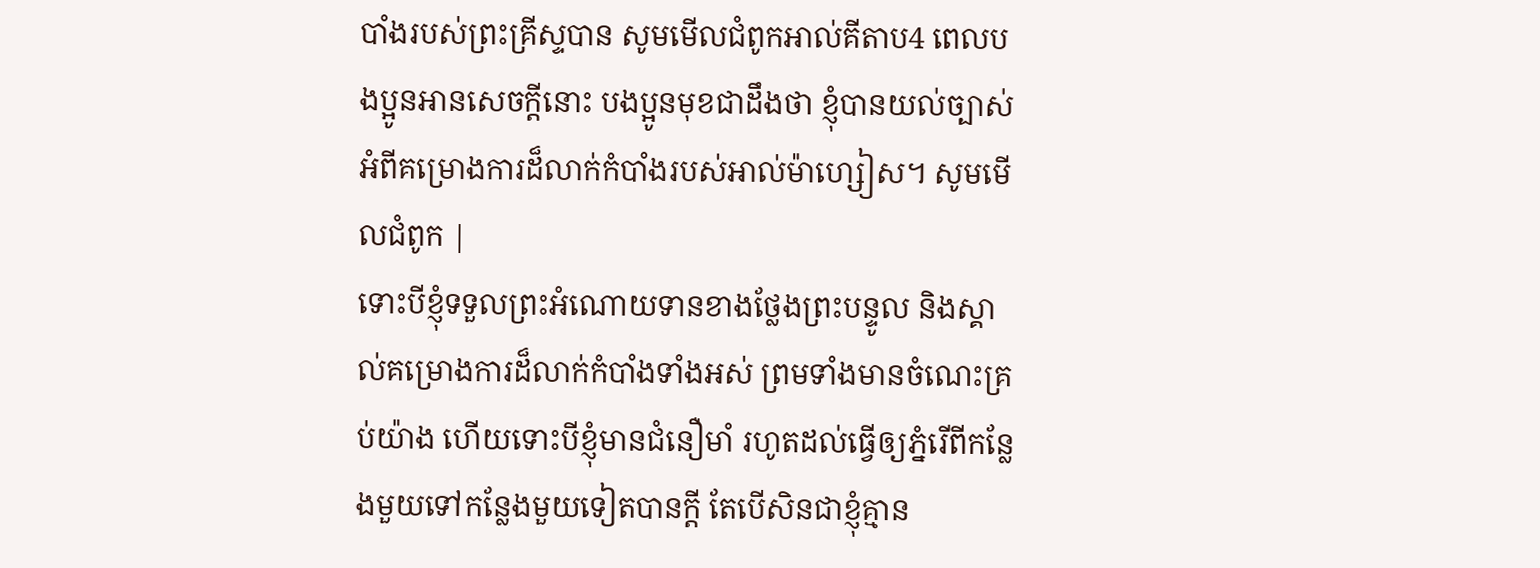បាំងរបស់ព្រះគ្រីស្ទបាន សូមមើលជំពូកអាល់គីតាប4 ពេលបងប្អូនអានសេចក្ដីនោះ បងប្អូនមុខជាដឹងថា ខ្ញុំបានយល់ច្បាស់អំពីគម្រោងការដ៏លាក់កំបាំងរបស់អាល់ម៉ាហ្សៀស។ សូមមើលជំពូក |
ទោះបីខ្ញុំទទួលព្រះអំណោយទានខាងថ្លែងព្រះបន្ទូល និងស្គាល់គម្រោងការដ៏លាក់កំបាំងទាំងអស់ ព្រមទាំងមានចំណេះគ្រប់យ៉ាង ហើយទោះបីខ្ញុំមានជំនឿមាំ រហូតដល់ធ្វើឲ្យភ្នំរើពីកន្លែងមួយទៅកន្លែងមួយទៀតបានក្ដី តែបើសិនជាខ្ញុំគ្មាន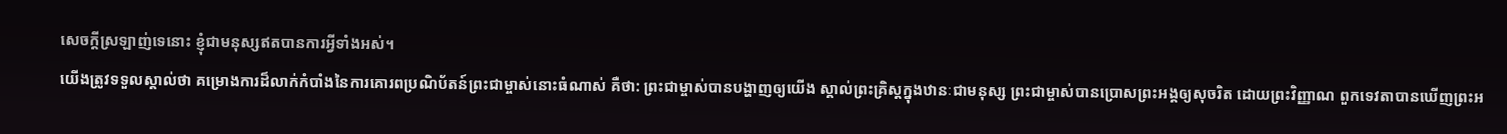សេចក្ដីស្រឡាញ់ទេនោះ ខ្ញុំជាមនុស្សឥតបានការអ្វីទាំងអស់។
យើងត្រូវទទួលស្គាល់ថា គម្រោងការដ៏លាក់កំបាំងនៃការគោរពប្រណិប័តន៍ព្រះជាម្ចាស់នោះធំណាស់ គឺថា: ព្រះជាម្ចាស់បានបង្ហាញឲ្យយើង ស្គាល់ព្រះគ្រិស្តក្នុងឋានៈជាមនុស្ស ព្រះជាម្ចាស់បានប្រោសព្រះអង្គឲ្យសុចរិត ដោយព្រះវិញ្ញាណ ពួកទេវតាបានឃើញព្រះអ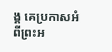ង្គ គេប្រកាសអំពីព្រះអ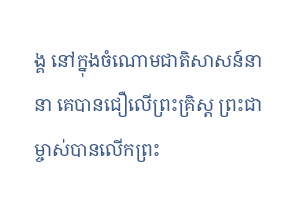ង្គ នៅក្នុងចំណោមជាតិសាសន៍នានា គេបានជឿលើព្រះគ្រិស្ត ព្រះជាម្ចាស់បានលើកព្រះ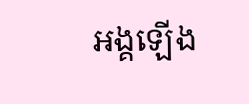អង្គឡើង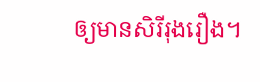ឲ្យមានសិរីរុងរឿង។